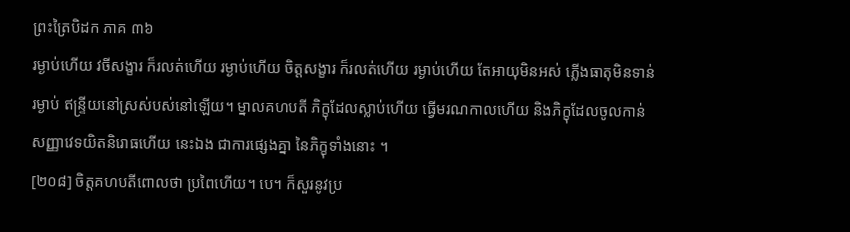ព្រះត្រៃបិដក ភាគ ៣៦
រម្ងាប់ហើយ វចីសង្ខារ ក៏រលត់ហើយ រម្ងាប់ហើយ ចិត្តសង្ខារ ក៏រលត់ហើយ រម្ងាប់ហើយ តែអាយុមិនអស់ ភ្លើងធាតុមិនទាន់រម្ងាប់ ឥន្រ្ទីយនៅស្រស់បស់នៅឡើយ។ ម្នាលគហបតី ភិក្ខុដែលស្លាប់ហើយ ធ្វើមរណកាលហើយ និងភិក្ខុដែលចូលកាន់សញ្ញាវេទយិតនិរោធហើយ នេះឯង ជាការផ្សេងគ្នា នៃភិក្ខុទាំងនោះ ។
[២០៨] ចិត្តគហបតីពោលថា ប្រពៃហើយ។ បេ។ ក៏សួរនូវប្រ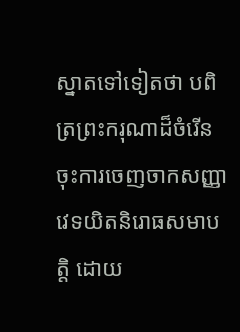ស្នាតទៅទៀតថា បពិត្រព្រះករុណាដ៏ចំរើន ចុះការចេញចាកសញ្ញាវេទយិតនិរោធសមាបត្តិ ដោយ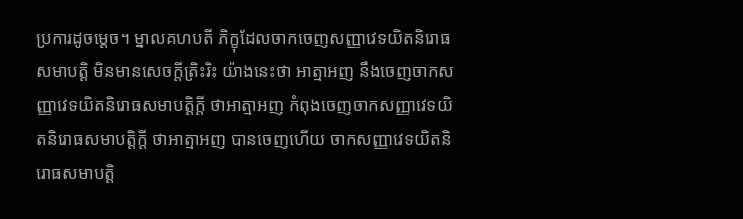ប្រការដូចម្តេច។ ម្នាលគហបតី ភិក្ខុដែលចាកចេញសញ្ញាវេទយិតនិរោធសមាបត្តិ មិនមានសេចក្តីត្រិះរិះ យ៉ាងនេះថា អាត្មាអញ នឹងចេញចាកសញ្ញាវេទយិតនិរោធសមាបត្តិក្តី ថាអាត្មាអញ កំពុងចេញចាកសញ្ញាវេទយិតនិរោធសមាបត្តិក្តី ថាអាត្មាអញ បានចេញហើយ ចាកសញ្ញាវេទយិតនិរោធសមាបត្តិ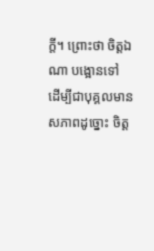ក្តី។ ព្រោះថា ចិត្តឯណា បង្អោនទៅ ដើម្បីជាបុគ្គលមានសភាពដូច្នោះ ចិត្ត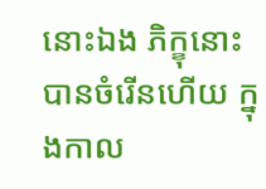នោះឯង ភិក្ខុនោះ បានចំរើនហើយ ក្នុងកាល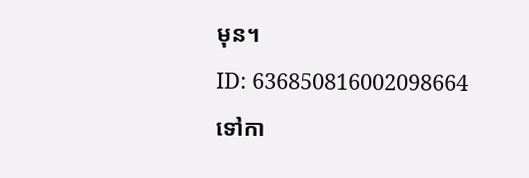មុន។
ID: 636850816002098664
ទៅកា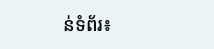ន់ទំព័រ៖